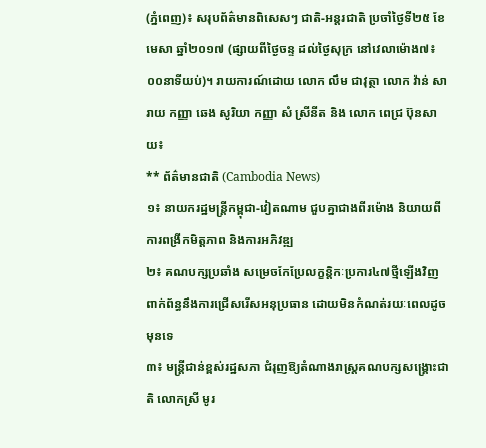(ភ្នំពេញ)៖ សរុបព័ត៌មានពិសេសៗ ជាតិ-អន្តរជាតិ ប្រចាំថ្ងៃទី២៥ ខែមេសា ឆ្នាំ២០១៧ (ផ្សាយពីថ្ងៃចន្ទ ដល់ថ្ងៃសុក្រ នៅវេលាម៉ោង៧៖០០នាទីយប់)។ រាយការណ៍ដោយ លោក លឹម ជាវុត្ថា លោក វ៉ាន់ សារាយ កញ្ញា ឆេង សូរិយា កញ្ញា សំ ស្រីនីត និង លោក ពេជ្រ ប៊ុនសាយ៖
** ព័ត៌មានជាតិ (Cambodia News)
១៖ នាយករដ្ឋមន្រ្តីកម្ពុជា-វៀតណាម ជួបគ្នាជាងពីរម៉ោង និយាយពីការពង្រីកមិត្តភាព និងការអភិវឌ្ឍ
២៖ គណបក្សប្រឆាំង សម្រេចកែប្រែលក្ខន្តិកៈប្រការ៤៧ថ្មីឡើងវិញ ពាក់ព័ន្ធនឹងការជ្រើសរើសអនុប្រធាន ដោយមិនកំណត់រយៈពេលដូចមុនទេ
៣៖ មន្រ្តីជាន់ខ្ពស់រដ្ឋសភា ជំរុញឱ្យតំណាងរាស្រ្តគណបក្សសង្រ្គោះជាតិ លោកស្រី មូរ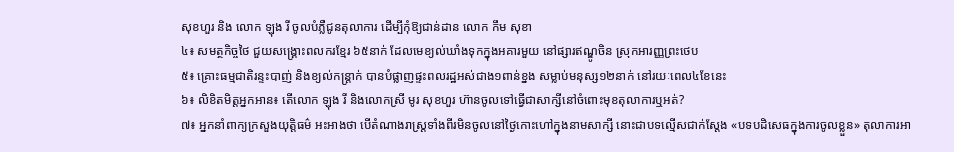សុខហួរ និង លោក ឡុង រី ចូលបំភ្លឺជូនតុលាការ ដើម្បីកុំឱ្យជាន់ដាន លោក កឹម សុខា
៤៖ សមត្ថកិច្ចថៃ ជួយសង្រ្គោះពលករខ្មែរ ៦៥នាក់ ដែលមេខ្យល់ឃាំងទុកក្នុងអគារមួយ នៅផ្សារឥណ្ឌូចិន ស្រុកអារញ្ញព្រះថេប
៥៖ គ្រោះធម្មជាតិរន្ទះបាញ់ និងខ្យល់កន្ត្រាក់ បានបំផ្លាញផ្ទះពលរដ្ឋអស់ជាង១ពាន់ខ្នង សម្លាប់មនុស្ស១២នាក់ នៅរយៈពេល៤ខែនេះ
៦៖ លិខិតមិត្តអ្នកអាន៖ តើលោក ឡុង រី និងលោកស្រី មូរ សុខហួរ ហ៊ានចូលទៅធ្វើជាសាក្សីនៅចំពោះមុខតុលាការឬអត់?
៧៖ អ្នកនាំពាក្យក្រសួងយុត្តិធម៌ អះអាងថា បើតំណាងរាស្រ្តទាំងពីរមិនចូលនៅថ្ងៃកោះហៅក្នុងនាមសាក្សី នោះជាបទល្មើសជាក់ស្តែង «បទបដិសេធក្នុងការចូលខ្លួន» តុលាការអា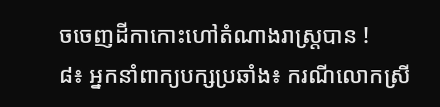ចចេញដីកាកោះហៅតំណាងរាស្រ្តបាន !
៨៖ អ្នកនាំពាក្យបក្សប្រឆាំង៖ ករណីលោកស្រី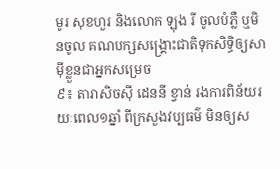មូរ សុខហួរ និងលោក ឡុង រី ចូលបំភ្លឺ ឬមិនចូល គណបក្សសង្រ្គោះជាតិទុកសិទ្ធិឲ្យសាម៉ីខ្លួនជាអ្នកសម្រេច
៩៖ តារាសិចស៊ី ដេននី ខ្វាន់ រងការពិន័យរយៈពេល១ឆ្នាំ ពីក្រសួងវប្បធម៌ មិនឲ្យស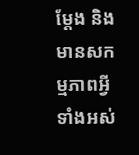ម្ដែង និងមានសកម្មភាពអ្វីទាំងអស់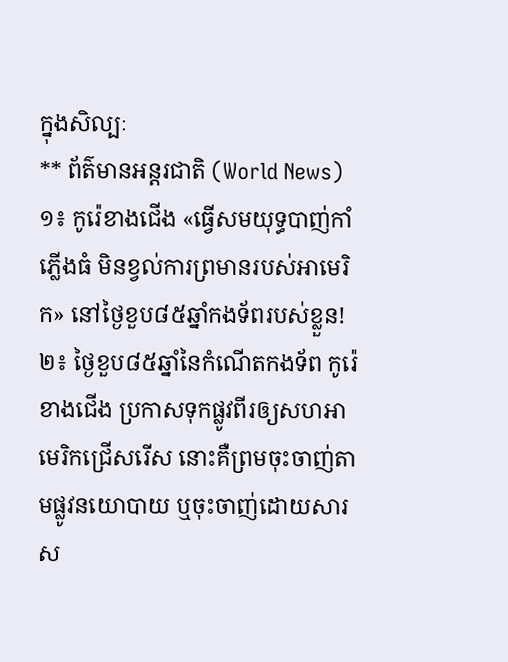ក្នុងសិល្បៈ
** ព័ត៌មានអន្តរជាតិ (World News)
១៖ កូរ៉េខាងជើង «ធ្វើសមយុទ្ធបាញ់កាំភ្លើងធំ មិនខ្វល់ការព្រមានរបស់អាមេរិក» នៅថ្ងៃខួប៨៥ឆ្នាំកងទ័ពរបស់ខ្លួន!
២៖ ថ្ងៃខួប៨៥ឆ្នាំនៃកំណើតកងទ័ព កូរ៉េខាងជើង ប្រកាសទុកផ្លូវពីរឲ្យសហអាមេរិកជ្រើសរើស នោះគឺព្រមចុះចាញ់តាមផ្លូវនយោបាយ ឬចុះចាញ់ដោយសារស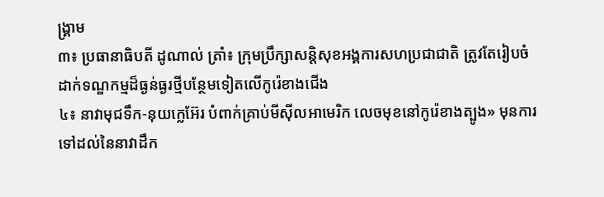ង្គ្រាម
៣៖ ប្រធានាធិបតី ដូណាល់ ត្រាំ៖ ក្រុមប្រឹក្សាសន្តិសុខអង្គការសហប្រជាជាតិ ត្រូវតែរៀបចំដាក់ទណ្ឌកម្មដ៏ធ្ងន់ធ្ងរថ្មីបន្ថែមទៀតលើកូរ៉េខាងជើង
៤៖ នាវាមុជទឹក-នុយក្លេអ៊ែរ បំពាក់គ្រាប់មីស៊ីលអាមេរិក លេចមុខនៅកូរ៉េខាងត្បូង» មុនការទៅដល់នៃនាវាដឹក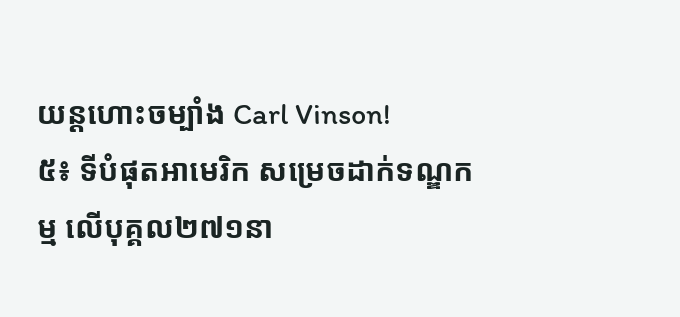យន្តហោះចម្បាំង Carl Vinson!
៥៖ ទីបំផុតអាមេរិក សម្រេចដាក់ទណ្ឌកម្ម លើបុគ្គល២៧១នា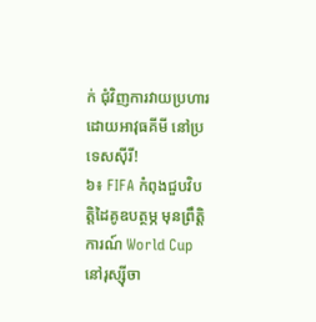ក់ ជុំវិញការវាយប្រហារដោយអាវុធគីមី នៅប្រទេសស៊ីរី!
៦៖ FIFA កំពុងជួបវិបត្តិដៃគូឧបត្ថម្ភ មុនព្រឹត្តិការណ៍ World Cup នៅរុស្ស៊ីចា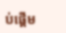ប់ផ្តើម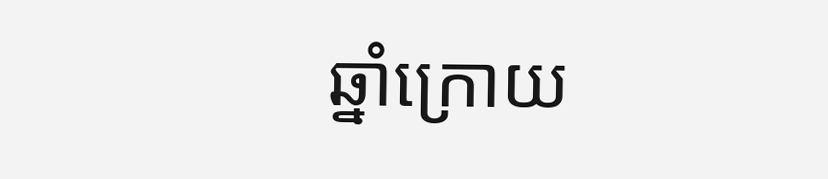ឆ្នាំក្រោយ